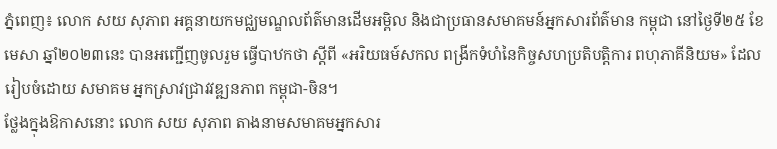ភ្នំពេញ៖ លោក សយ សុភាព អគ្គនាយកមជ្ឈមណ្ឌលព័ត៌មានដើមអម្ពិល និងជាប្រធានសមាគមន៍អ្នកសារព័ត៌មាន កម្ពុជា នៅថ្ងៃទី២៥ ខែមេសា ឆ្នាំ២០២៣នេះ បានអញ្ជើញចូលរួម ធ្វើបាឋកថា ស្ដីពី «អរិយធម៍សកល ពង្រីកទំហំនៃកិច្ចសហប្រតិបត្តិការ ពហុភាគីនិយម» ដែលរៀបចំដោយ សមាគម អ្នកស្រាវជ្រាវវឌ្ឍនភាព កម្ពុជា-ចិន។
ថ្លែងក្នុងឱកាសនោះ លោក សយ សុភាព តាងនាមសមាគមអ្នកសារ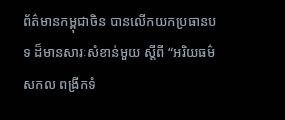ព័ត៌មានកម្ពុជាចិន បានលើកយកប្រធានបទ ដ៏មានសារៈសំខាន់មួយ ស្តីពី “អរិយធម៌សកល ពង្រីកទំ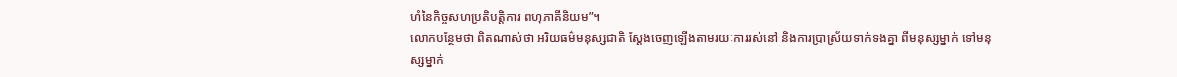ហំនៃកិច្ចសហប្រតិបត្តិការ ពហុភាគីនិយម”។
លោកបន្ថែមថា ពិតណាស់ថា អរិយធម៌មនុស្សជាតិ ស្តែងចេញឡើងតាមរយៈការរស់នៅ និងការប្រាស្រ័យទាក់ទងគ្នា ពីមនុស្សម្នាក់ ទៅមនុស្សម្នាក់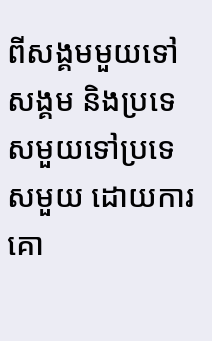ពីសង្គមមួយទៅសង្គម និងប្រទេសមួយទៅប្រទេសមួយ ដោយការគោ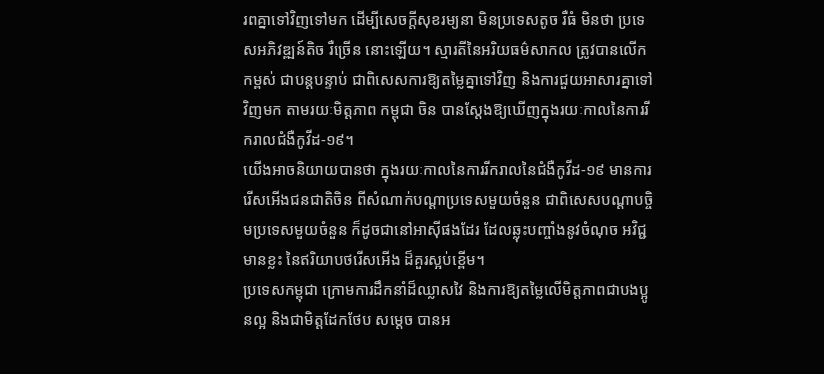រពគ្នាទៅវិញទៅមក ដើម្បីសេចក្តីសុខរម្យនា មិនប្រទេសតូច រឺធំ មិនថា ប្រទេសអភិវឌ្ឍន៍តិច រឺច្រើន នោះឡើយ។ ស្មារតីនៃអរិយធម៌សាកល ត្រូវបានលើកកម្ពស់ ជាបន្តបន្ទាប់ ជាពិសេសការឱ្យតម្លៃគ្នាទៅវិញ និងការជួយអាសារគ្នាទៅវិញមក តាមរយៈមិត្តភាព កម្ពុជា ចិន បានស្តែងឱ្យឃើញក្នុងរយៈកាលនៃការរីករាលជំងឺកូវីដ-១៩។
យើងអាចនិយាយបានថា ក្នុងរយៈកាលនៃការរីករាលនៃជំងឺកូវីដ-១៩ មានការរើសអើងជនជាតិចិន ពីសំណាក់បណ្តាប្រទេសមួយចំនួន ជាពិសេសបណ្តាបច្ចិមប្រទេសមួយចំនួន ក៏ដូចជានៅអាស៊ីផងដែរ ដែលឆ្លុះបញ្ចាំងនូវចំណុច អវិជ្ជមានខ្លះ នៃឥរិយាបថរើសអើង ដ៏គួរស្អប់ខ្ពើម។
ប្រទេសកម្ពុជា ក្រោមការដឹកនាំដ៏ឈ្លាសវៃ និងការឱ្យតម្លៃលើមិត្តភាពជាបងប្អូនល្អ និងជាមិត្តដែកថែប សម្តេច បានអ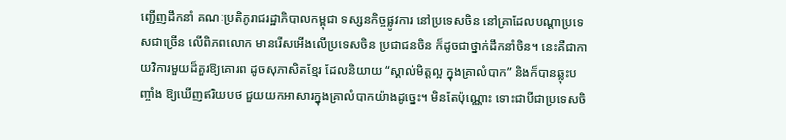ញ្ជើញដឹកនាំ គណៈប្រតិភូរាជរដ្ឋាភិបាលកម្ពុជា ទស្សនកិច្ចផ្លូវការ នៅប្រទេសចិន នៅគ្រាដែលបណ្តាប្រទេសជាច្រើន លើពិភពលោក មានរើសអើងលើប្រទេសចិន ប្រជាជនចិន ក៏ដូចជាថ្នាក់ដឹកនាំចិន។ នេះគឺជាកាយវិការមួយដ៏គួរឱ្យគោរព ដូចសុភាសិតខ្មែរ ដែលនិយាយ “ស្គាល់មិត្តល្អ ក្នុងគ្រាលំបាក” និងក៏បានឆ្លុះបញ្ចាំង ឱ្យឃើញឥរិយបថ ជួយយកអាសារក្នុងគ្រាលំបាកយ៉ាងដូច្នេះ។ មិនតែប៉ុណ្ណោះ ទោះជាបីជាប្រទេសចិ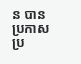ន បានប្រកាសប្រ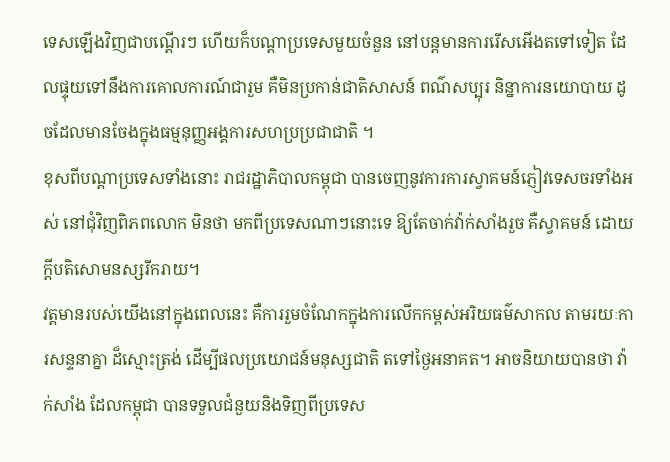ទេសឡើងវិញជាបណ្តើរៗ ហើយក៏បណ្តាប្រទេសមួយចំនួន នៅបន្តមានការរើសអើងតទៅទៀត ដែលផ្ទុយទៅនឹងការគោលការណ៍ជារួម គឺមិនប្រកាន់ជាតិសាសន៍ ពណ៌សប្បុរ និន្នាការនយោបាយ ដូចដែលមានចែងក្នុងធម្មនុញ្ញអង្គការសហប្រប្រជាជាតិ ។
ខុសពីបណ្តាប្រទេសទាំងនោះ រាជរដ្ឋាភិបាលកម្ពុជា បានចេញនូវការការស្វាគមន៍ភ្ញៀវទេសចរទាំងអស់ នៅជុំវិញពិភពលោក មិនថា មកពីប្រទេសណាៗនោះទេ ឱ្យតែចាក់វ៉ាក់សាំងរួច គឺស្វាគមន៍ ដោយក្តីបតិសោមនស្សរីករាយ។
វត្តមានរបស់យើងនៅក្នុងពេលនេះ គឺការរួមចំណែកក្នុងការលើកកម្ពស់អរិយធម៌សាកល តាមរយៈការសន្ទនាគ្នា ដ៏ស្មោះត្រង់ ដើម្បីផលប្រយោជន៍មនុស្សជាតិ តទៅថ្ងៃអនាគត។ អាចនិយាយបានថា វ៉ាក់សាំង ដែលកម្ពុជា បានទទួលជំនួយនិងទិញពីប្រទេស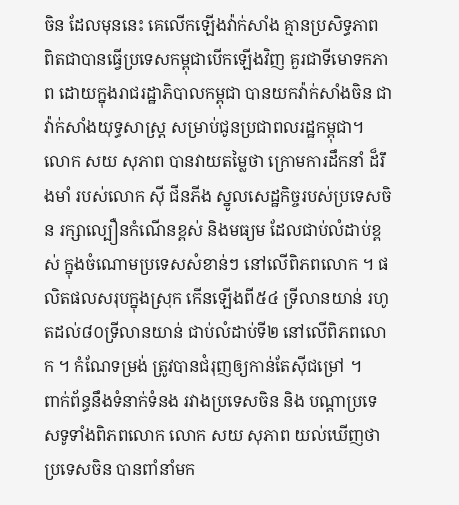ចិន ដែលមុននេះ គេលើកឡើងវ៉ាក់សាំង គ្មានប្រសិទ្ធភាព ពិតជាបានធ្វើប្រទេសកម្ពុជាបើកឡើងវិញ គួរជាទីមោទកភាព ដោយក្នុងរាជរដ្ឋាភិបាលកម្ពុជា បានយកវ៉ាក់សាំងចិន ជាវ៉ាក់សាំងយុទ្ធសាស្រ្ត សម្រាប់ជូនប្រជាពលរដ្ឋកម្ពុជា។
លោក សយ សុភាព បានវាយតម្លៃថា ក្រោមការដឹកនាំ ដ៏រឹងមាំ របស់លោក ស៊ី ជីនភីង ស្នូលសេដ្ឋកិច្ចរបស់ប្រទេសចិន រក្សាល្បឿនកំណើនខ្ពស់ និងមធ្យម ដែលជាប់លំដាប់ខ្ពស់ ក្នុងចំណោមប្រទេសសំខាន់ៗ នៅលើពិភពលោក ។ ផលិតផលសរុបក្នុងស្រុក កើនឡើងពី៥៤ ទ្រីលានយាន់ រហូតដល់៨០ទ្រីលានយាន់ ជាប់លំដាប់ទី២ នៅលើពិភពលោក ។ កំណែទម្រង់ ត្រូវបានជំរុញឲ្យកាន់តែស៊ីជម្រៅ ។
ពាក់ព័ន្ធនឹងទំនាក់ទំនង រវាងប្រទេសចិន និង បណ្តាប្រទេសទូទាំងពិភពលោក លោក សយ សុភាព យល់ឃើញថា ប្រទេសចិន បានពាំនាំមក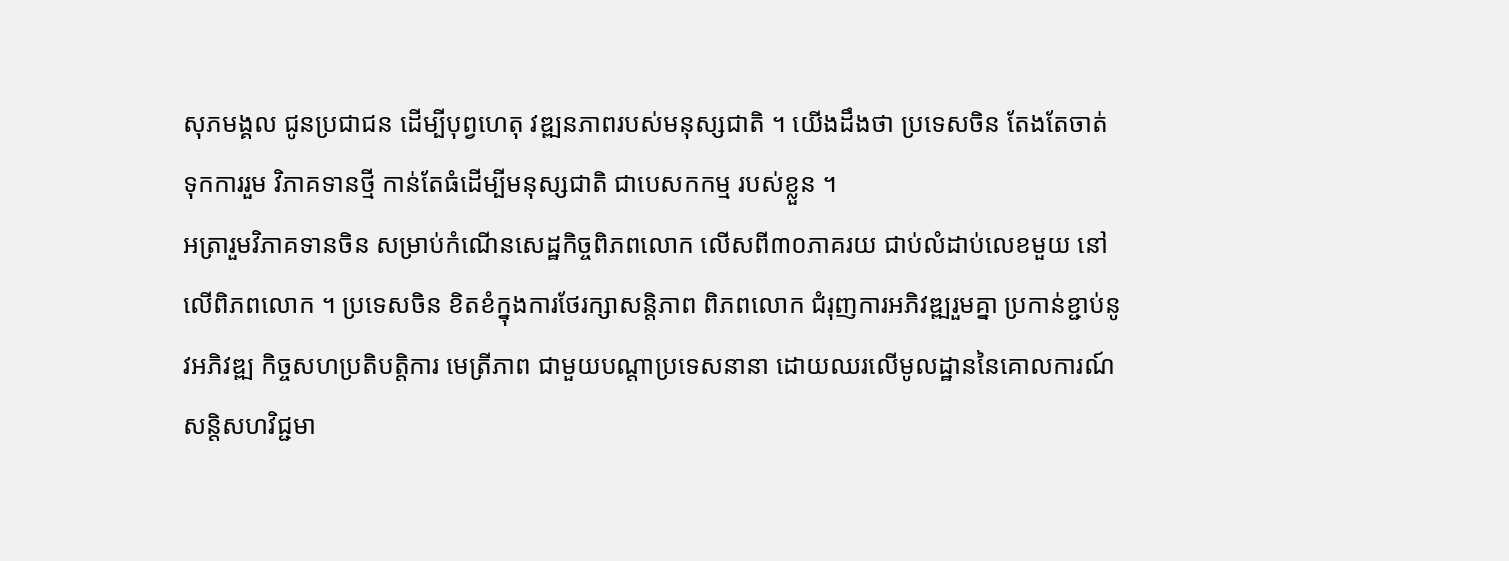សុភមង្គល ជូនប្រជាជន ដើម្បីបុព្វហេតុ វឌ្ឍនភាពរបស់មនុស្សជាតិ ។ យើងដឹងថា ប្រទេសចិន តែងតែចាត់ទុកការរួម វិភាគទានថ្មី កាន់តែធំដើម្បីមនុស្សជាតិ ជាបេសកកម្ម របស់ខ្លួន ។
អត្រារួមវិភាគទានចិន សម្រាប់កំណើនសេដ្ឋកិច្ចពិភពលោក លើសពី៣០ភាគរយ ជាប់លំដាប់លេខមួយ នៅលើពិភពលោក ។ ប្រទេសចិន ខិតខំក្នុងការថែរក្សាសន្តិភាព ពិភពលោក ជំរុញការអភិវឌ្ឍរួមគ្នា ប្រកាន់ខ្ជាប់នូវអភិវឌ្ឍ កិច្ចសហប្រតិបត្តិការ មេត្រីភាព ជាមួយបណ្តាប្រទេសនានា ដោយឈរលើមូលដ្ឋាននៃគោលការណ៍ សន្តិសហវិជ្ជមា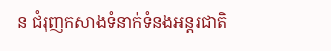ន ជំរុញកសាងទំនាក់ទំនងអន្តរជាតិ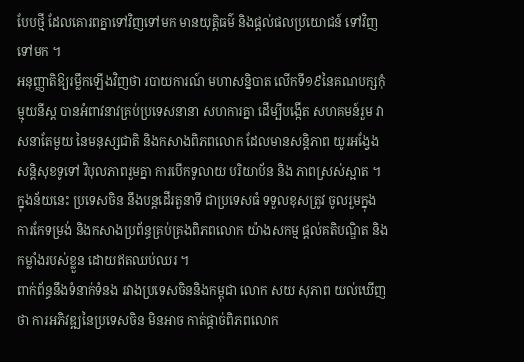បែបថ្មី ដែលគោរពគ្នាទៅវិញទៅមក មានយុត្តិធម៌ និងផ្តល់ផលប្រយោជន៍ ទៅវិញទៅមក ។
អនុញ្ញាតិឱ្យរម្លឹកឡើងវិញថា របាយការណ៍ មហាសន្និបាត លើកទី១៩នៃគណបក្សកុំម្មុយនីស្ត បានអំពាវនាវគ្រប់ប្រទេសនានា សហការគ្នា ដើម្បីបង្កើត សហគមន៍រួម វាសនាតែមួយ នៃមនុស្សជាតិ និងកសាងពិភពលោក ដែលមានសន្តិភាព យូរអង្វែង សន្តិសុខទូទៅ វិបុលភាពរួមគ្នា ការបើកទូលាយ បរិយាប័ន និង ភាពស្រស់ស្អាត ។ ក្នុងន័យនេះ ប្រទេសចិន នឹងបន្តដើរតួនាទី ជាប្រទេសធំ ទទួលខុសត្រូវ ចូលរួមក្នុង ការកែទម្រង់ និងកសាងប្រព័ន្ធគ្រប់គ្រងពិភពលោក យ៉ាងសកម្ម ផ្តល់គតិបណ្ឌិត និងកម្លាំងរបស់ខ្លួន ដោយឥតឈប់ឈរ ។
ពាក់ព័ន្ធនឹងទំនាក់ទំនង រវាងប្រទេសចិននិងកម្ពុជា លោក សយ សុភាព យល់ឃើញ ថា ការអភិវឌ្ឍនៃប្រទេសចិន មិនអាច កាត់ផ្តាច់ពិភពលោក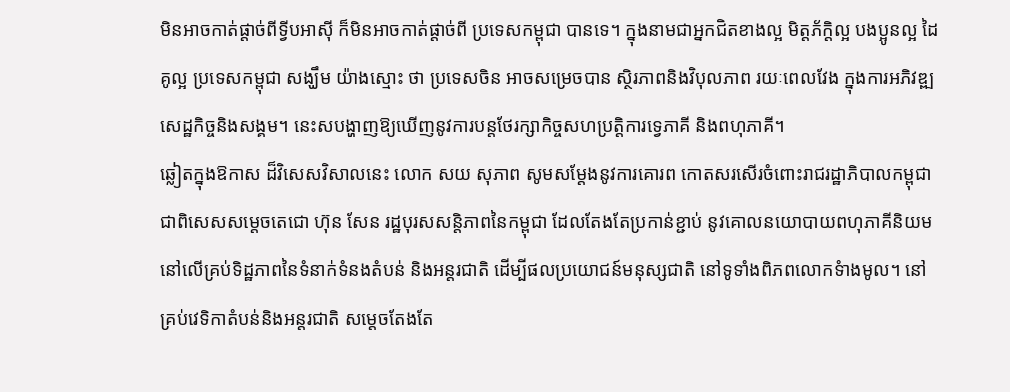មិនអាចកាត់ផ្តាច់ពីទ្វីបអាស៊ី ក៏មិនអាចកាត់ផ្តាច់ពី ប្រទេសកម្ពុជា បានទេ។ ក្នុងនាមជាអ្នកជិតខាងល្អ មិត្តភ័ក្ដិល្អ បងប្អូនល្អ ដៃគូល្អ ប្រទេសកម្ពុជា សង្ឃឹម យ៉ាងស្មោះ ថា ប្រទេសចិន អាចសម្រេចបាន ស្ថិរភាពនិងវិបុលភាព រយៈពេលវែង ក្នុងការអភិវឌ្ឍ សេដ្ឋកិច្ចនិងសង្គម។ នេះសបង្ហាញឱ្យឃើញនូវការបន្តថែរក្សាកិច្ចសហប្រត្តិការទ្វេភាគី និងពហុភាគី។
ឆ្លៀតក្នុងឱកាស ដ៏វិសេសវិសាលនេះ លោក សយ សុភាព សូមសម្តែងនូវការគោរព កោតសរសើរចំពោះរាជរដ្ឋាភិបាលកម្ពុជា ជាពិសេសសម្តេចតេជោ ហ៊ុន សែន រដ្ឋបុរសសន្តិភាពនៃកម្ពុជា ដែលតែងតែប្រកាន់ខ្ជាប់ នូវគោលនយោបាយពហុភាគីនិយម នៅលើគ្រប់ទិដ្ឋភាពនៃទំនាក់ទំនងតំបន់ និងអន្តរជាតិ ដើម្បីផលប្រយោជន៍មនុស្សជាតិ នៅទូទាំងពិភពលោកទំាងមូល។ នៅគ្រប់វេទិកាតំបន់និងអន្តរជាតិ សម្តេចតែងតែ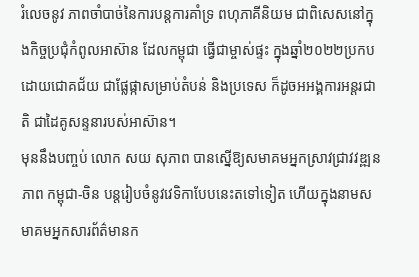រំលេចនូវ ភាពចាំបាច់នៃការបន្តការគាំទ្រ ពហុភាគីនិយម ជាពិសេសនៅក្នុងកិច្ចប្រជុំកំពូលអាស៊ាន ដែលកម្ពុជា ធ្វើជាម្ចាស់ផ្ទះ ក្នុងឆ្នាំ២០២២ប្រកបដោយជោគជ័យ ជាផ្លែផ្កាសម្រាប់តំបន់ និងប្រទេស ក៏ដូចអអង្គការអន្តរជាតិ ជាដៃគូសន្ទនារបស់អាស៊ាន។
មុននឹងបញ្ចប់ លោក សយ សុភាព បានស្នើឱ្យសមាគមអ្នកស្រាវជ្រាវវឌ្ឍនភាព កម្ពុជា-ចិន បន្តរៀបចំនូវវេទិកាបែបនេះតទៅទៀត ហើយក្នុងនាមសមាគមអ្នកសារព័ត៌មានក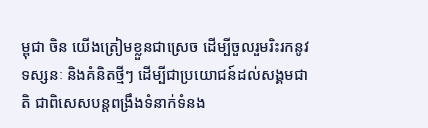ម្ពុជា ចិន យើងត្រៀមខ្លួនជាស្រេច ដើម្បីចួលរួមរិះរកនូវទស្សនៈ និងគំនិតថ្មីៗ ដើម្បីជាប្រយោជន៍ដល់សង្គមជាតិ ជាពិសេសបន្តពង្រឹងទំនាក់ទំនង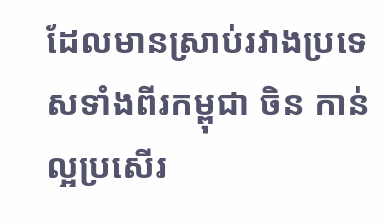ដែលមានស្រាប់រវាងប្រទេសទាំងពីរកម្ពុជា ចិន កាន់ល្អប្រសើរ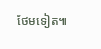ថែមទៀត៕